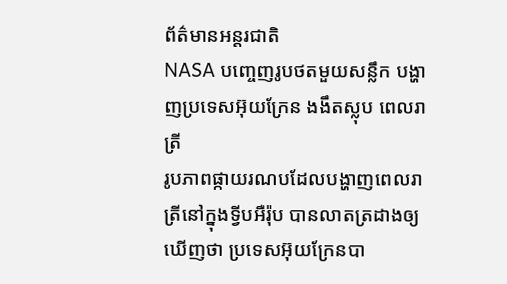ព័ត៌មានអន្ដរជាតិ
NASA បញ្ចេញរូបថតមួយសន្លឹក បង្ហាញប្រទេសអ៊ុយក្រែន ងងឹតស្លុប ពេលរាត្រី
រូបភាពផ្កាយរណបដែលបង្ហាញពេលរាត្រីនៅក្នុងទ្វីបអឺរ៉ុប បានលាតត្រដាងឲ្យឃើញថា ប្រទេសអ៊ុយក្រែនបា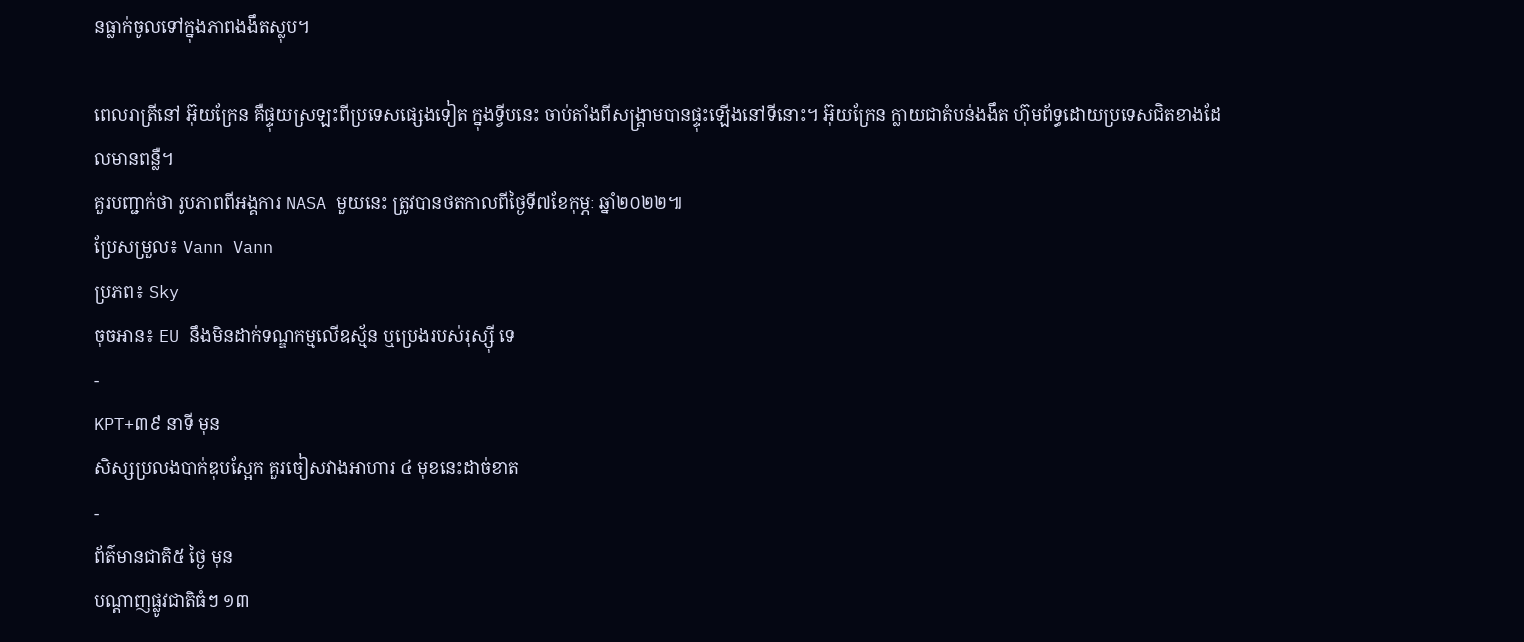នធ្លាក់ចូលទៅក្នុងភាពងងឹតស្លុប។

ពេលរាត្រីនៅ អ៊ុយក្រែន គឺផ្ទុយស្រឡះពីប្រទេសផ្សេងទៀត ក្នុងទ្វីបនេះ ចាប់តាំងពីសង្គ្រាមបានផ្ទុះឡើងនៅទីនោះ។ អ៊ុយក្រែន ក្លាយជាតំបន់ងងឹត ហ៊ុមព័ទ្ធដោយប្រទេសជិតខាងដែលមានពន្លឺ។
គួរបញ្ជាក់ថា រូបភាពពីអង្គការ NASA មួយនេះ ត្រូវបានថតកាលពីថ្ងៃទី៧ខែកុម្ភៈ ឆ្នាំ២០២២៕
ប្រែសម្រួល៖ Vann Vann
ប្រភព៖ Sky
ចុចអាន៖ EU នឹងមិនដាក់ទណ្ឌកម្មលើឧស្ម័ន ឬប្រេងរបស់រុស្ស៊ី ទេ
-
KPT+៣៩ នាទី មុន
សិស្សប្រលងបាក់ឌុបស្អែក គួរចៀសវាងអាហារ ៤ មុខនេះដាច់ខាត
-
ព័ត៌មានជាតិ៥ ថ្ងៃ មុន
បណ្តាញផ្លូវជាតិធំៗ ១៣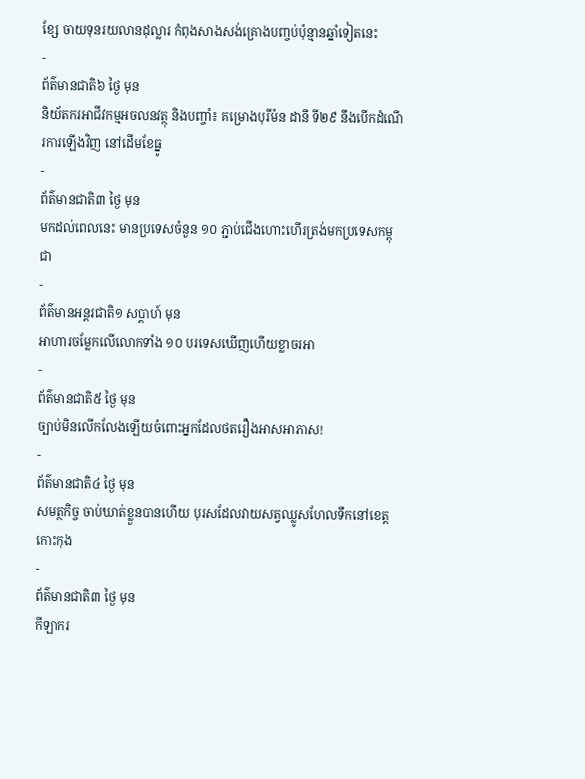ខ្សែ ចាយទុនរយលានដុល្លារ កំពុងសាងសង់គ្រោងបញ្ចប់ប៉ុន្មានឆ្នាំទៀតនេះ
-
ព័ត៌មានជាតិ៦ ថ្ងៃ មុន
និយ័តករអាជីវកម្មអចលនវត្ថុ និងបញ្ចាំ៖ គម្រោងបុរីម៉ន ដានី ទី២៩ នឹងបើកដំណើរការឡើងវិញ នៅដើមខែធ្នូ
-
ព័ត៌មានជាតិ៣ ថ្ងៃ មុន
មកដល់ពេលនេះ មានប្រទេសចំនួន ១០ ភ្ជាប់ជើងហោះហើរត្រង់មកប្រទេសកម្ពុជា
-
ព័ត៌មានអន្ដរជាតិ១ សប្តាហ៍ មុន
អាហារចម្លែកលើលោកទាំង ១០ បរទេសឃើញហើយខ្លាចរអា
-
ព័ត៌មានជាតិ៥ ថ្ងៃ មុន
ច្បាប់មិនលើកលែងឡើយចំពោះអ្នកដែលថតរឿងអាសអាភាស!
-
ព័ត៌មានជាតិ៤ ថ្ងៃ មុន
សមត្ថកិច្ច ចាប់ឃាត់ខ្លួនបានហើយ បុរសដែលវាយសត្វឈ្លូសហែលទឹកនៅខេត្តកោះកុង
-
ព័ត៌មានជាតិ៣ ថ្ងៃ មុន
កីឡាករ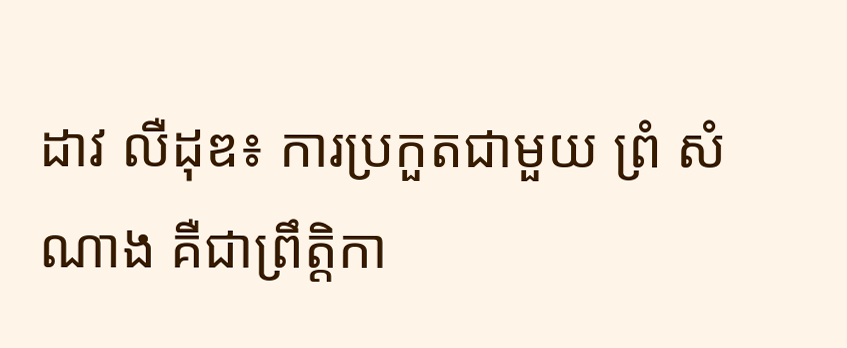ដាវ លឺដុឌ៖ ការប្រកួតជាមួយ ព្រំ សំណាង គឺជាព្រឹត្តិកា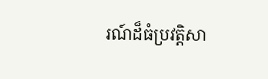រណ៍ដ៏ធំប្រវត្តិសា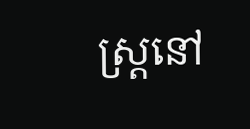ស្ត្រនៅ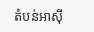តំបន់អាស៊ី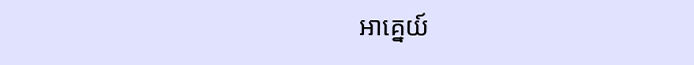អាគ្នេយ៍